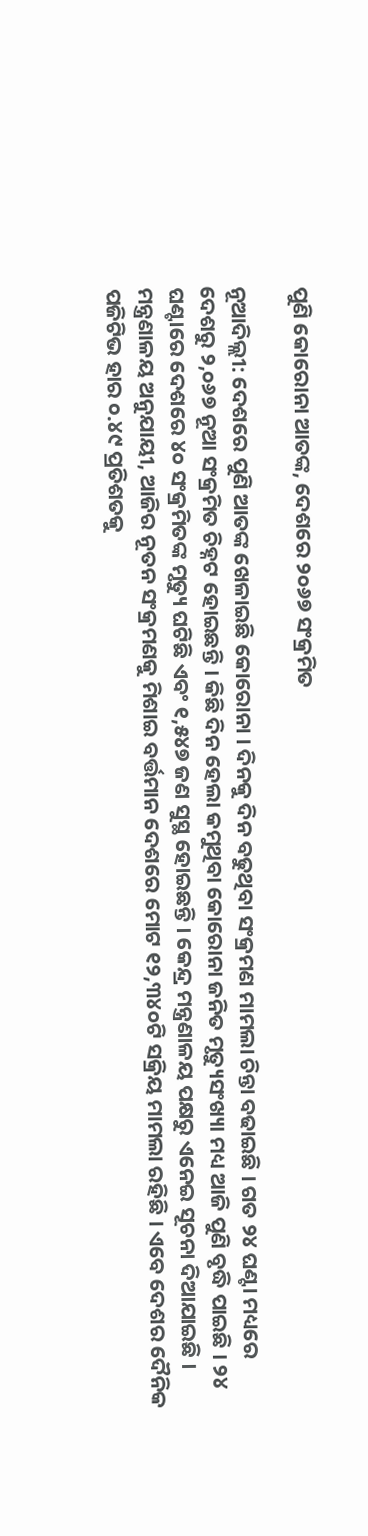ପୁଣି କୋରୋନା ଆତଙ୍କ, ଦେଶରେ ୨୦୬୭ ସଂକ୍ରମିତ

ନୂଆଦିଲ୍ଲୀ: ଦେଶରେ ପୁଣି ଆତଙ୍କ ଖେଳାଇଛି କୋରୋନା । ଦିନକୁ ଦିନ ବଢୁଥିବା ସଂକ୍ରମଣ ମାମଲା ଚିନ୍ତା ବଢାଇଛି । ଗତ ୨୪ ଘଣ୍ଟା ମଧ୍ୟରେ ଦେଶରୁ ୨,୦୬୭ ନୂଆ ସଂକ୍ରମିତ ଚିହ୍ନଟ ହୋଇଛନ୍ତି । କିଛି ଦିନ ହେଲା କମୁଥିବା କୋରୋନା ଜନିତ ମୃତ୍ୟୁସଂଖ୍ୟା ମଧ୍ୟ ଆଜି ପୁଣି ବୃଦ୍ଧି ପାଇଛି । ୨୪ ଘଣ୍ଟାରେ ଦେଶରେ ୪୦ ସଂକ୍ରମିତଙ୍କ ମୃତ୍ୟୁ ଘଟିଛି ଏବଂ ୧,୫୪୭ ଜଣ ସୁସ୍ଥ ହୋଇଛନ୍ତି । କେନ୍ଦ୍ର ମନ୍ତ୍ରଣାଳୟ ପକ୍ଷରୁ ଏନେଇ ସୂଚନା ଦିଆଯାଇଛି ।
ମନ୍ତ୍ରଣାଳୟ ଅନୁଯାୟୀ, ଆଜିର ନୂତନ ସଂକ୍ରମଣକୁ ମିଶାଇ ବର୍ତ୍ତମାନ ଦେଶରେ ମୋଟ ୧୨,୩୪୦ଟି ସକ୍ରିୟ ମାମଲା ରହିଛି । ଏବେ ଦେଶର ଦୈନିକ ପଜିଟିଭ ହାର ୦.୪୯ ପ୍ରତିଶତକୁ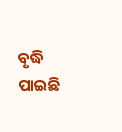ବୃଦ୍ଧି ପାଇଛି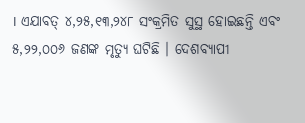। ଏଯାବତ୍ ୪,୨୫,୧୩,୨୪୮ ସଂକ୍ରମିତ ସୁସ୍ଥ ହୋଇଛନ୍ତି ଏବଂ ୫,୨୨,୦୦୬ ଜଣଙ୍କ ମୃତ୍ୟୁ ଘଟିଛି । ଦେଶବ୍ୟାପୀ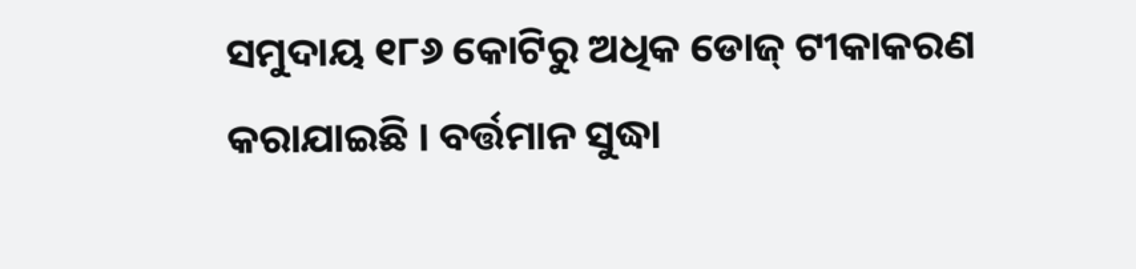ସମୁଦାୟ ୧୮୬ କୋଟିରୁ ଅଧିକ ଡୋଜ୍ ଟୀକାକରଣ କରାଯାଇଛି । ବର୍ତ୍ତମାନ ସୁଦ୍ଧା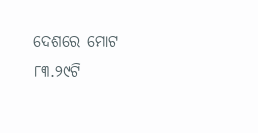ଦେଶରେ ମୋଟ ୮୩.୨୯ଟି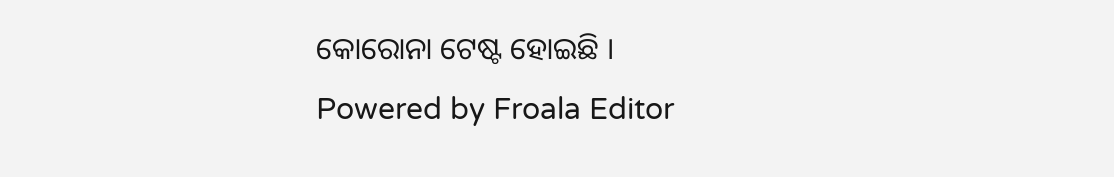କୋରୋନା ଟେଷ୍ଟ ହୋଇଛି ।
Powered by Froala Editor